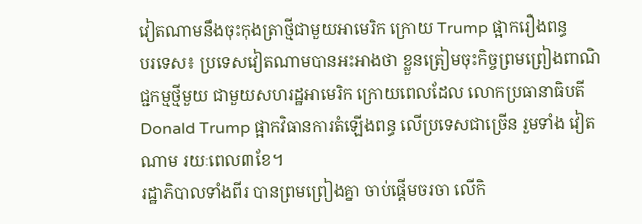វៀតណាមនឹងចុះកុងត្រាថ្មីជាមួយអាមេរិក ក្រោយ Trump ផ្អាករឿងពន្ធ
បរទេស៖ ប្រទេសវៀតណាមបានអះអាងថា ខ្លួនត្រៀមចុះកិច្ចព្រមព្រៀងពាណិជ្ជកម្មថ្មីមួយ ជាមួយសហរដ្ឋអាមេរិក ក្រោយពេលដែល លោកប្រធានាធិបតី Donald Trump ផ្អាកវិធានការតំឡើងពន្ធ លើប្រទេសជាច្រើន រួមទាំង វៀតណាម រយៈពេល៣ខែ។
រដ្ឋាភិបាលទាំងពីរ បានព្រមព្រៀងគ្នា ចាប់ផ្តើមចរចា លើកិ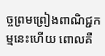ច្ចព្រមព្រៀងពាណិជ្ជកម្មនេះហើយ ពោលគឺ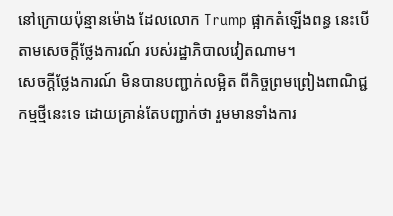នៅក្រោយប៉ុន្មានម៉ោង ដែលលោក Trump ផ្អាកតំឡើងពន្ធ នេះបើតាមសេចក្តីថ្លែងការណ៍ របស់រដ្ឋាភិបាលវៀតណាម។
សេចក្តីថ្លែងការណ៍ មិនបានបញ្ជាក់លម្អិត ពីកិច្ចព្រមព្រៀងពាណិជ្ជកម្មថ្មីនេះទេ ដោយគ្រាន់តែបញ្ជាក់ថា រួមមានទាំងការ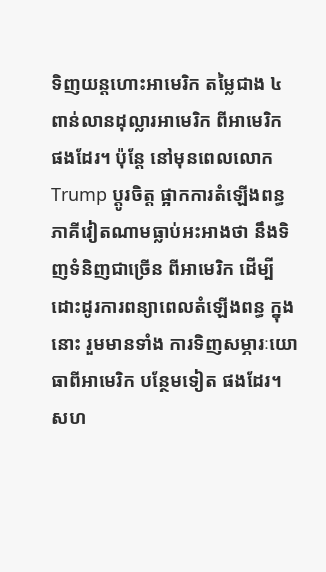ទិញយន្តហោះអាមេរិក តម្លៃជាង ៤ពាន់លានដុល្លារអាមេរិក ពីអាមេរិក ផងដែរ។ ប៉ុន្តែ នៅមុនពេលលោក Trump ប្តូរចិត្ត ផ្អាកការតំឡើងពន្ធ ភាគីវៀតណាមធ្លាប់អះអាងថា នឹងទិញទំនិញជាច្រើន ពីអាមេរិក ដើម្បីដោះដូរការពន្យាពេលតំឡើងពន្ធ ក្នុងនោះ រួមមានទាំង ការទិញសម្ភារៈយោធាពីអាមេរិក បន្ថែមទៀត ផងដែរ។
សហ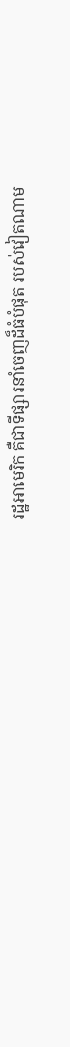រដ្ឋអាមេរិក គឺជាទីផ្សារនាំចេញដ៏ធំបំផុត របស់វៀតណាម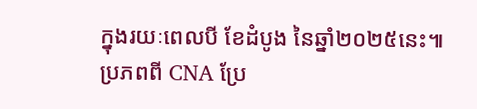ក្នុងរយៈពេលបី ខែដំបូង នៃឆ្នាំ២០២៥នេះ៕
ប្រភពពី CNA ប្រែ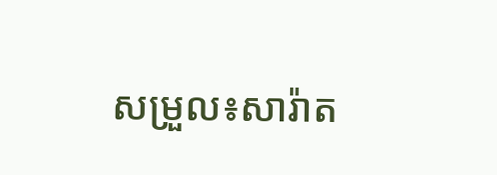សម្រួល៖សារ៉ាត